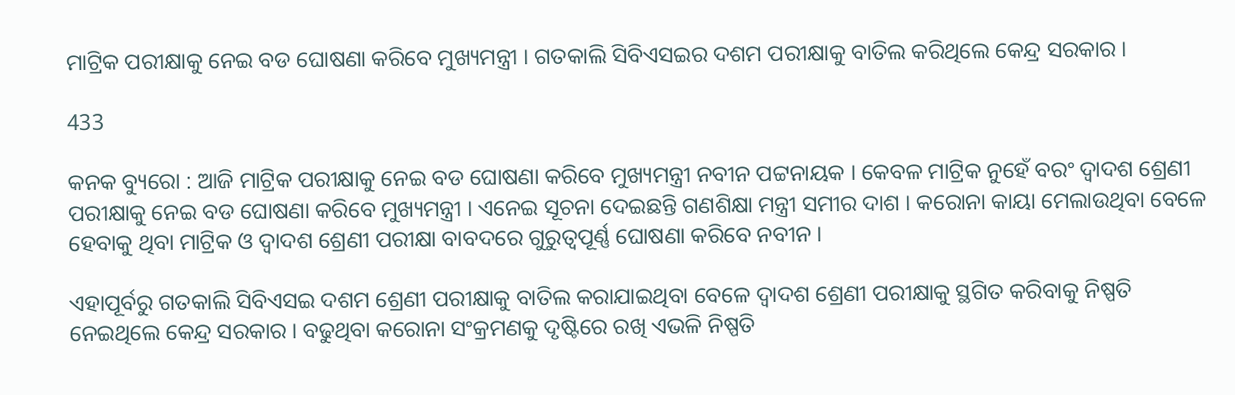ମାଟ୍ରିକ ପରୀକ୍ଷାକୁ ନେଇ ବଡ ଘୋଷଣା କରିବେ ମୁଖ୍ୟମନ୍ତ୍ରୀ । ଗତକାଲି ସିବିଏସଇର ଦଶମ ପରୀକ୍ଷାକୁ ବାତିଲ କରିଥିଲେ କେନ୍ଦ୍ର ସରକାର ।

433

କନକ ବ୍ୟୁରୋ : ଆଜି ମାଟ୍ରିକ ପରୀକ୍ଷାକୁ ନେଇ ବଡ ଘୋଷଣା କରିବେ ମୁଖ୍ୟମନ୍ତ୍ରୀ ନବୀନ ପଟ୍ଟନାୟକ । କେବଳ ମାଟ୍ରିକ ନୁହେଁ ବରଂ ଦ୍ୱାଦଶ ଶ୍ରେଣୀ ପରୀକ୍ଷାକୁ ନେଇ ବଡ ଘୋଷଣା କରିବେ ମୁଖ୍ୟମନ୍ତ୍ରୀ । ଏନେଇ ସୂଚନା ଦେଇଛନ୍ତି ଗଣଶିକ୍ଷା ମନ୍ତ୍ରୀ ସମୀର ଦାଶ । କରୋନା କାୟା ମେଲାଉଥିବା ବେଳେ ହେବାକୁ ଥିବା ମାଟ୍ରିକ ଓ ଦ୍ୱାଦଶ ଶ୍ରେଣୀ ପରୀକ୍ଷା ବାବଦରେ ଗୁରୁତ୍ୱପୂର୍ଣ୍ଣ ଘୋଷଣା କରିବେ ନବୀନ ।

ଏହାପୂର୍ବରୁ ଗତକାଲି ସିବିଏସଇ ଦଶମ ଶ୍ରେଣୀ ପରୀକ୍ଷାକୁ ବାତିଲ କରାଯାଇଥିବା ବେଳେ ଦ୍ୱାଦଶ ଶ୍ରେଣୀ ପରୀକ୍ଷାକୁ ସ୍ଥଗିତ କରିବାକୁ ନିଷ୍ପତି ନେଇଥିଲେ କେନ୍ଦ୍ର ସରକାର । ବଢୁଥିବା କରୋନା ସଂକ୍ରମଣକୁ ଦୃଷ୍ଟିରେ ରଖି ଏଭଳି ନିଷ୍ପତି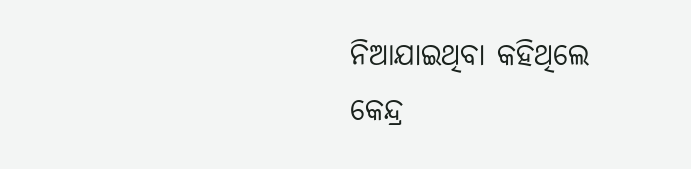ନିଆଯାଇଥିବା କହିଥିଲେ କେନ୍ଦ୍ର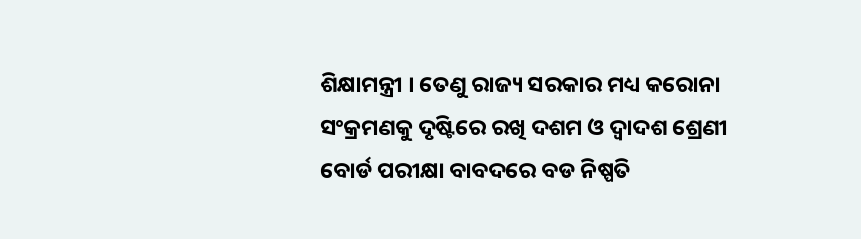ଶିକ୍ଷାମନ୍ତ୍ରୀ । ତେଣୁ ରାଜ୍ୟ ସରକାର ମଧ୍ୟ କରୋନା ସଂକ୍ରମଣକୁ ଦୃଷ୍ଟିରେ ରଖି ଦଶମ ଓ ଦ୍ୱାଦଶ ଶ୍ରେଣୀ ବୋର୍ଡ ପରୀକ୍ଷା ବାବଦରେ ବଡ ନିଷ୍ପତି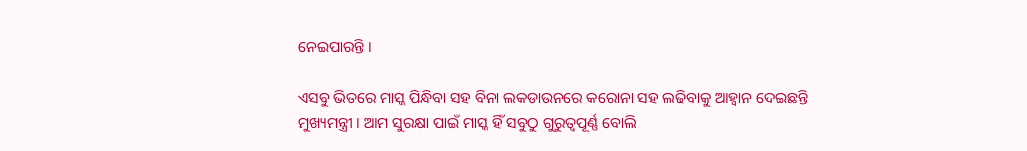ନେଇପାରନ୍ତି ।

ଏସବୁ ଭିତରେ ମାସ୍କ ପିନ୍ଧିବା ସହ ବିନା ଲକଡାଉନରେ କରୋନା ସହ ଲଢିବାକୁ ଆହ୍ୱାନ ଦେଇଛନ୍ତି ମୁଖ୍ୟମନ୍ତ୍ରୀ । ଆମ ସୁରକ୍ଷା ପାଇଁ ମାସ୍କ ହିଁ ସବୁଠୁ ଗୁରୁତ୍ୱପୂର୍ଣ୍ଣ ବୋଲି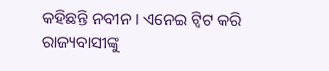କହିଛନ୍ତି ନବୀନ । ଏନେଇ ଟ୍ୱିଟ କରି ରାଜ୍ୟବାସୀଙ୍କୁ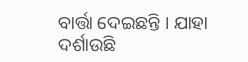ବାର୍ତ୍ତା ଦେଇଛନ୍ତି । ଯାହା ଦର୍ଶାଉଛି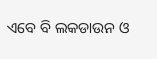ଏବେ ବି ଲକଡାଉନ ଓ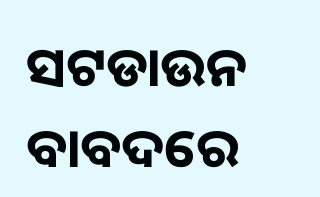ସଟଡାଉନ ବାବଦରେ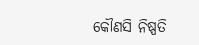କୌଣସି ନିଷ୍ପତି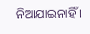ନିଆଯାଇନାହିଁ ।